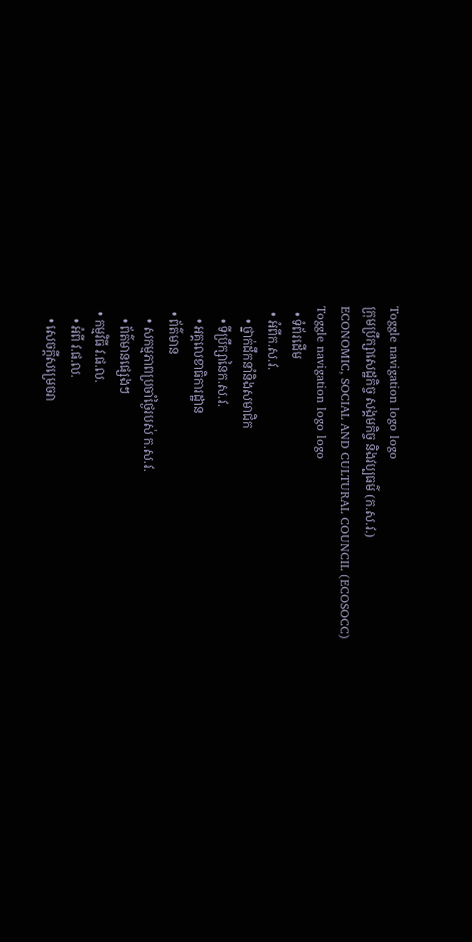Toggle navigation logo logo
ក្រុមប្រឹក្សាសេដ្ឋកិច្ច សង្គមកិច្ច និងវប្បធម៌ (ក.ស.វ.)
ECONOMIC, SOCIAL AND CULTURAL COUNCIL (ECOSOCC)
Toggle navigation logo logo
  • ទំព័រដើម
  • អំពីក.ស.វ.
    • ថ្នាក់ដឹកនាំនិងសមាជិក
    • ទីប្រឹក្សានៃក.ស.វ.
    • អគ្គលេខាធិការដ្ឋាន
  • ព័ត៌មាន
    • សកម្មភាពប្រចាំថ្ងៃរបស់ ក.ស.វ.
    • ព័ត៌មានផ្សេងៗ
  • កម្មវិធី វ.ផ.ល.
    • អំពី វ.ផ.ល.
    • សេចក្ដីសម្រេចរា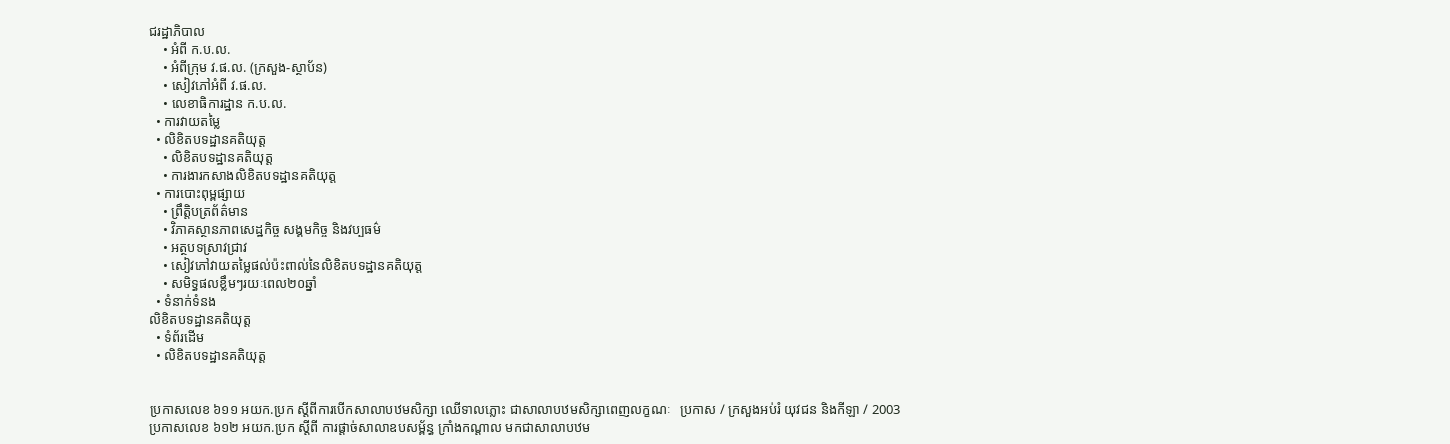ជរដ្ឋាភិបាល
    • អំពី ក.ប.ល.
    • អំពីក្រុម វ.ផ.ល. (ក្រសួង-ស្ថាប័ន)
    • សៀវភៅអំពី វ.ផ.ល.
    • លេខាធិការដ្ឋាន ក.ប.ល.
  • ការវាយតម្លៃ
  • លិខិតបទដ្ឋានគតិយុត្ត
    • លិខិតបទដ្ឋានគតិយុត្ត
    • ការងារកសាងលិខិតបទដ្ឋានគតិយុត្ត
  • ការបោះពុម្ពផ្សាយ
    • ព្រឹត្តិបត្រព័ត៌មាន
    • វិភាគស្ថានភាពសេដ្ឋកិច្ច សង្គមកិច្ច និងវប្បធម៌
    • អត្ថបទស្រាវជ្រាវ
    • សៀវភៅវាយតម្លៃផល់ប៉ះពាល់នៃលិខិតបទដ្ឋានគតិយុត្ត
    • សមិទ្ធផលខ្លឹមៗរយៈពេល២០ឆ្នាំ
  • ទំនាក់ទំនង
លិខិតបទដ្ឋានគតិយុត្ត
  • ទំព័រដើម
  • លិខិតបទដ្ឋានគតិយុត្ត


ប្រកាសលេខ ៦១១ អយក.ប្រក ស្ដីពីការបើកសាលាបឋមសិក្សា ឈើទាលភ្លោះ ជាសាលាបឋមសិក្សាពេញលក្ខណៈ   ប្រកាស / ក្រសួងអប់រំ យុវជន និងកីឡា / 2003
ប្រកាសលេខ ៦១២ អយក.ប្រក ស្ដីពី ការផ្ដាច់សាលាឧបសម្ព័ន្ធ ក្រាំងកណ្ដាល មកជាសាលាបឋម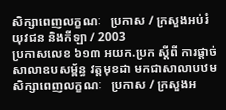សិក្សាពេញលក្ខណៈ   ប្រកាស / ក្រសួងអប់រំ យុវជន និងកីឡា / 2003
ប្រកាសលេខ ៦១៣ អយក.ប្រក ស្ដីពី ការផ្ដាច់សាលាឧបសម្ព័ន្ធ វត្តមុខដា មកជាសាលាបឋមសិក្សាពេញលក្ខណៈ   ប្រកាស / ក្រសួងអ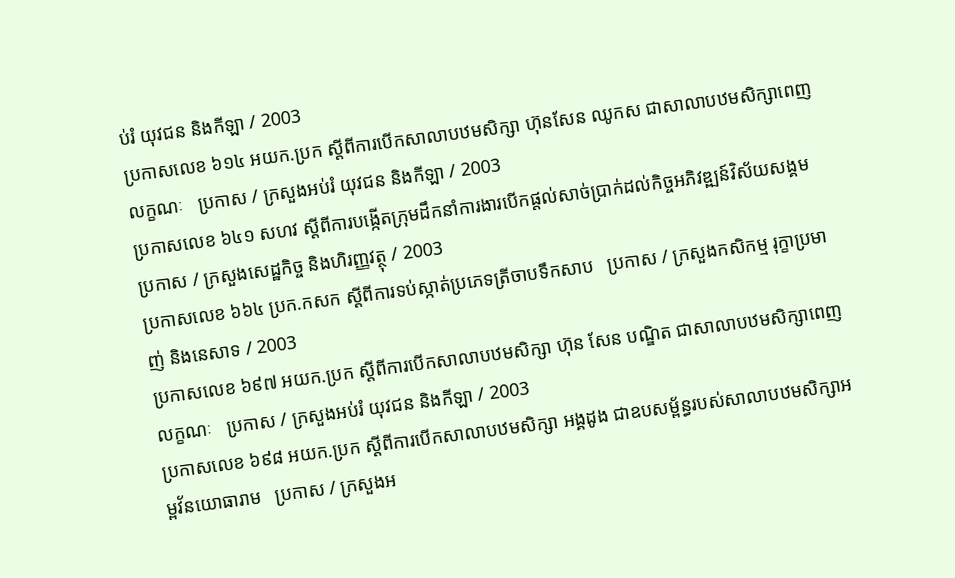ប់រំ យុវជន និងកីឡា / 2003
ប្រកាសលេខ ៦១៤ អយក.ប្រក ស្ដីពីការបើកសាលាបឋមសិក្សា ហ៊ុនសែន ឈូកស ជាសាលាបឋមសិក្សាពេញលក្ខណៈ   ប្រកាស / ក្រសួងអប់រំ យុវជន និងកីឡា / 2003
ប្រកាសលេខ ៦៤១ សហវ ស្ដីពីការបង្កើតក្រុមដឹកនាំការងារបើកផ្ដល់សាច់ប្រាក់ដល់កិច្ចអភិវឌ្ឍន៍វិស័យសង្គម   ប្រកាស / ក្រសួងសេដ្ឋកិច្ច និងហិរញ្ញវត្ថុ / 2003
ប្រកាសលេខ ៦៦៤ ប្រក.កសក ស្ដីពីការទប់ស្កាត់ប្រភេទត្រីចាបទឹកសាប   ប្រកាស / ក្រសួងកសិកម្ម រុក្ខាប្រមាញ់ និងនេសាទ / 2003
ប្រកាសលេខ ៦៩៧ អយក.ប្រក ស្ដីពីការបើកសាលាបឋមសិក្សា ហ៊ុន សែន បណ្ឌិត ជាសាលាបឋមសិក្សាពេញលក្ខណៈ   ប្រកាស / ក្រសួងអប់រំ យុវជន និងកីឡា / 2003
ប្រកាសលេខ ៦៩៨ អយក.ប្រក ស្ដីពីការបើកសាលាបឋមសិក្សា អង្គដូង ជាឧបសម្ព័ន្ធរបស់សាលាបឋមសិក្សាអម្ពវ័នយោធារាម   ប្រកាស / ក្រសួងអ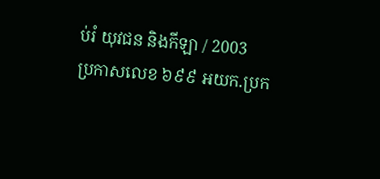ប់រំ យុវជន និងកីឡា / 2003
ប្រកាសលេខ ៦៩៩ អយក.ប្រក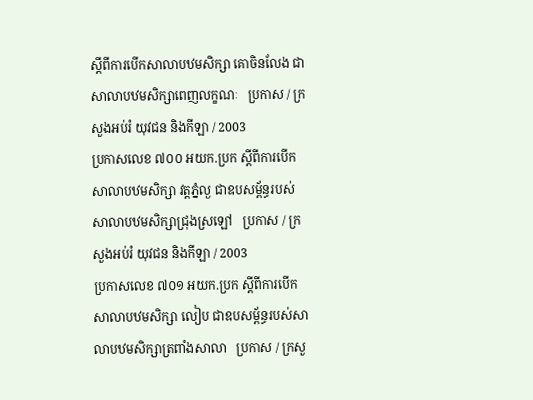ស្ដីពីការបើកសាលាបឋមសិក្សា គោចិនលែង ជាសាលាបឋមសិក្សាពេញលក្ខណៈ   ប្រកាស / ក្រសួងអប់រំ យុវជន និងកីឡា / 2003
ប្រកាសលេខ ៧០០ អយក.ប្រក ស្ដីពីការបើកសាលាបឋមសិក្សា វត្តភ្នំល្ង ជាឧបសម្ព័ន្ធរបស់សាលាបឋមសិក្សាជ្រុងស្រឡៅ   ប្រកាស / ក្រសួងអប់រំ យុវជន និងកីឡា / 2003
ប្រកាសលេខ ៧០១ អយក.ប្រក ស្ដីពីការបើកសាលាបឋមសិក្សា លៀប ជាឧបសម្ព័ន្ធរបស់សាលាបឋមសិក្សាត្រពាំងសាលា   ប្រកាស / ក្រសួ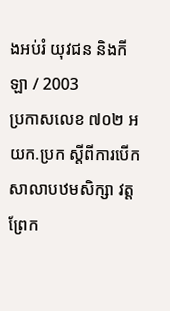ងអប់រំ យុវជន និងកីឡា / 2003
ប្រកាសលេខ ៧០២ អយក.ប្រក ស្ដីពីការបើកសាលាបឋមសិក្សា វត្តព្រែក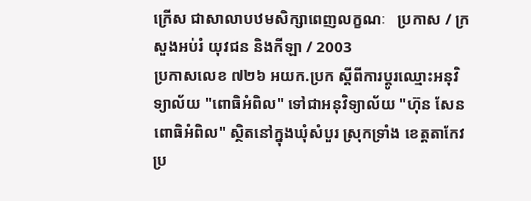ក្រើស ជាសាលាបឋមសិក្សាពេញលក្ខណៈ   ប្រកាស / ក្រសួងអប់រំ យុវជន និងកីឡា / 2003
ប្រកាសលេខ ៧២៦ អយក.ប្រក ស្ដីពីការប្ដូរឈ្មោះអនុវិទ្យាល័យ "ពោធិអំពិល" ទៅជាអនុវិទ្យាល័យ "ហ៊ុន សែន ពោធិអំពិល" ស្ថិតនៅក្នុងឃុំសំបួរ ស្រុកទ្រាំង ខេត្តតាកែវ   ប្រ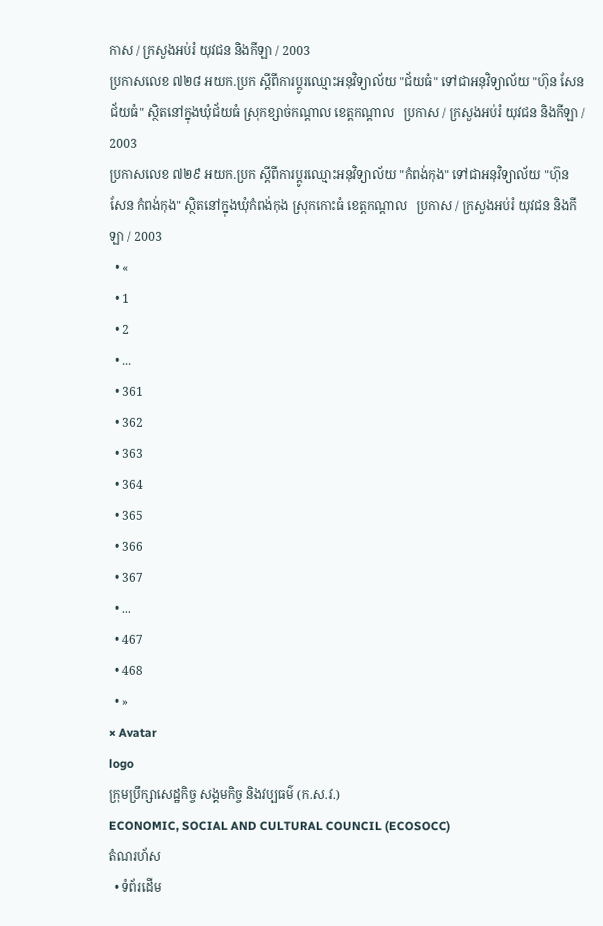កាស / ក្រសួងអប់រំ យុវជន និងកីឡា / 2003
ប្រកាសលេខ ៧២៨ អយក.ប្រក ស្ដីពីការប្ដូរឈ្មោះអនុវិទ្យាល័យ "ជ័យធំ" ទៅជាអនុវិទ្យាល័យ "ហ៊ុន សែន ជ័យធំ" ស្ថិតនៅក្នុងឃុំជ័យធំ ស្រុកខ្សាច់កណ្ដាល ខេត្តកណ្ដាល   ប្រកាស / ក្រសួងអប់រំ យុវជន និងកីឡា / 2003
ប្រកាសលេខ ៧២៩ អយក.ប្រក ស្ដីពីការប្ដូរឈ្មោះអនុវិទ្យាល័យ "កំពង់កុង" ទៅជាអនុវិទ្យាល័យ "ហ៊ុន សែន កំពង់កុង" ស្ថិតនៅក្នុងឃុំកំពង់កុង ស្រុកកោះធំ ខេត្តកណ្ដាល   ប្រកាស / ក្រសួងអប់រំ យុវជន និងកីឡា / 2003
  • «
  • 1
  • 2
  • ...
  • 361
  • 362
  • 363
  • 364
  • 365
  • 366
  • 367
  • ...
  • 467
  • 468
  • »
× Avatar
logo
ក្រុមប្រឹក្សាសេដ្ឋកិច្ច សង្គមកិច្ច និងវប្បធម៌ (ក.ស.វ.)
ECONOMIC, SOCIAL AND CULTURAL COUNCIL (ECOSOCC)
តំណរហ័ស
  • ទំព័រដើម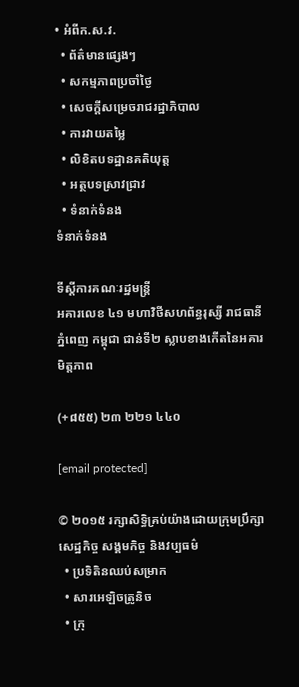• អំពីក.ស.វ.
  • ព័ត៌មានផ្សេងៗ
  • សកម្មភាពប្រចាំថ្ងៃ
  • សេចក្ដីសម្រេចរាជរដ្ឋាភិបាល
  • ការវាយតម្លៃ
  • លិខិតបទដ្ឋានគតិយុត្ត
  • អត្ថបទស្រាវជ្រាវ
  • ទំនាក់ទំនង
ទំនាក់ទំនង

ទីស្តីការគណៈរដ្ឋមន្ត្រី
អគារលេខ ៤១ មហាវិថីសហព័ន្ធរុស្សី រាជធានីភ្នំពេញ កម្ពុជា ជាន់ទី២ ស្លាបខាងកើតនៃអគារមិត្តភាព

(+៨៥៥) ២៣ ២២១ ៤៤០

[email protected]

© ២០១៥ រក្សាសិទ្ធិគ្រប់យ៉ាងដោយក្រុមប្រឹក្សាសេដ្ឋកិច្ច សង្គមកិច្ច និងវប្បធម៌
  • ប្រទិតិនឈប់សម្រាក
  • សារអេឡិចត្រូនិច
  • ក្រុ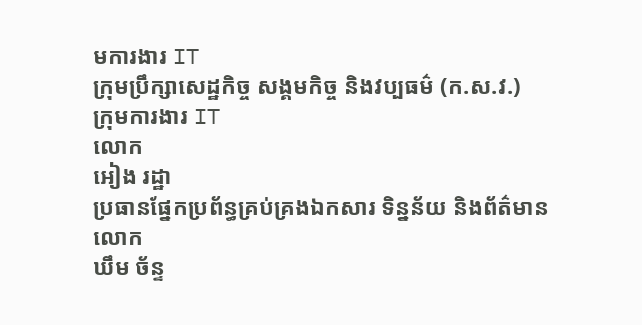មការងារ IT
ក្រុមប្រឹក្សាសេដ្ឋកិច្ច សង្គមកិច្ច និងវប្បធម៌ (ក.ស.វ.)
ក្រុមការងារ IT
លោក
អៀង រដ្ឋា
ប្រធានផ្នែកប្រព័ន្ធគ្រប់គ្រងឯកសារ ទិន្នន័យ និងព័ត៌មាន
លោក
ឃឹម ច័ន្ទ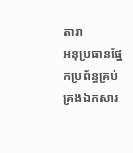តារា
អនុប្រធានផ្នែកប្រព័ន្ធគ្រប់គ្រងឯកសារ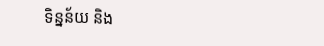ទិន្នន័យ និង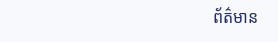ព័ត៌មាន